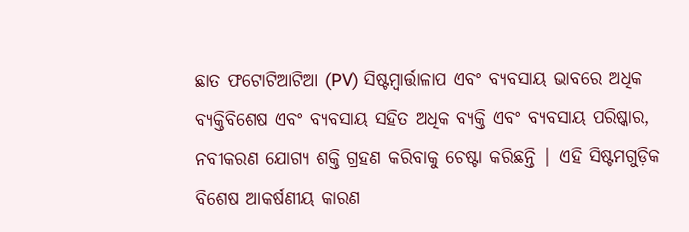ଛାତ ଫଟୋଟିଆଟିଆ (PV) ସିଷ୍ଟମ୍ବାର୍ତ୍ତାଳାପ ଏବଂ ବ୍ୟବସାୟ ଭାବରେ ଅଧିକ ବ୍ୟକ୍ତିବିଶେଷ ଏବଂ ବ୍ୟବସାୟ ସହିତ ଅଧିକ ବ୍ୟକ୍ତି ଏବଂ ବ୍ୟବସାୟ ପରିଷ୍କାର, ନବୀକରଣ ଯୋଗ୍ୟ ଶକ୍ତି ଗ୍ରହଣ କରିବାକୁ ଚେଷ୍ଟା କରିଛନ୍ତି | ଏହି ସିଷ୍ଟମଗୁଡ଼ିକ ବିଶେଷ ଆକର୍ଷଣୀୟ କାରଣ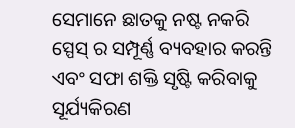ସେମାନେ ଛାତକୁ ନଷ୍ଟ ନକରି ସ୍ପେସ୍ ର ସମ୍ପୂର୍ଣ୍ଣ ବ୍ୟବହାର କରନ୍ତି ଏବଂ ସଫା ଶକ୍ତି ସୃଷ୍ଟି କରିବାକୁ ସୂର୍ଯ୍ୟକିରଣ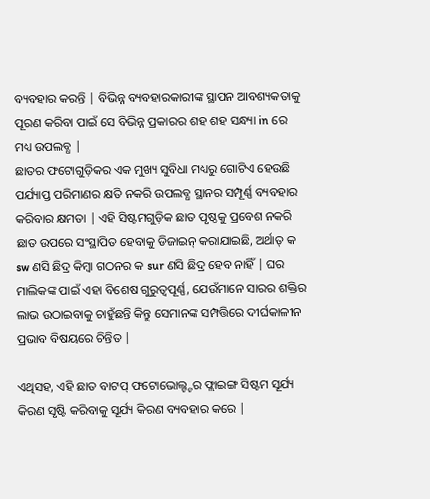ବ୍ୟବହାର କରନ୍ତି | ବିଭିନ୍ନ ବ୍ୟବହାରକାରୀଙ୍କ ସ୍ଥାପନ ଆବଶ୍ୟକତାକୁ ପୂରଣ କରିବା ପାଇଁ ସେ ବିଭିନ୍ନ ପ୍ରକାରର ଶହ ଶହ ସନ୍ଧ୍ୟା in ରେ ମଧ୍ୟ ଉପଲବ୍ଧ |
ଛାତର ଫଟୋଗୁଡ଼ିକର ଏକ ମୁଖ୍ୟ ସୁବିଧା ମଧ୍ୟରୁ ଗୋଟିଏ ହେଉଛି ପର୍ଯ୍ୟାପ୍ତ ପରିମାଣର କ୍ଷତି ନକରି ଉପଲବ୍ଧ ସ୍ଥାନର ସମ୍ପୂର୍ଣ୍ଣ ବ୍ୟବହାର କରିବାର କ୍ଷମତା | ଏହି ସିଷ୍ଟମଗୁଡ଼ିକ ଛାତ ପୃଷ୍ଠକୁ ପ୍ରବେଶ ନକରି ଛାତ ଉପରେ ସଂସ୍ଥାପିତ ହେବାକୁ ଡିଜାଇନ୍ କରାଯାଇଛି, ଅର୍ଥାତ୍ କ sw ଣସି ଛିଦ୍ର କିମ୍ବା ଗଠନର କ sur ଣସି ଛିଦ୍ର ହେବ ନାହିଁ | ଘର ମାଲିକଙ୍କ ପାଇଁ ଏହା ବିଶେଷ ଗୁରୁତ୍ୱପୂର୍ଣ୍ଣ, ଯେଉଁମାନେ ସାରର ଶକ୍ତିର ଲାଭ ଉଠାଇବାକୁ ଚାହୁଁଛନ୍ତି କିନ୍ତୁ ସେମାନଙ୍କ ସମ୍ପତ୍ତିରେ ଦୀର୍ଘକାଳୀନ ପ୍ରଭାବ ବିଷୟରେ ଚିନ୍ତିତ |

ଏଥିସହ, ଏହି ଛାତ ବାଟପ୍ ଫଟୋଭୋଲ୍ଟ୍ଟର ଫ୍ଲାଇଙ୍ଗ ସିଷ୍ଟମ ସୂର୍ଯ୍ୟ କିରଣ ସୃଷ୍ଟି କରିବାକୁ ସୂର୍ଯ୍ୟ କିରଣ ବ୍ୟବହାର କରେ |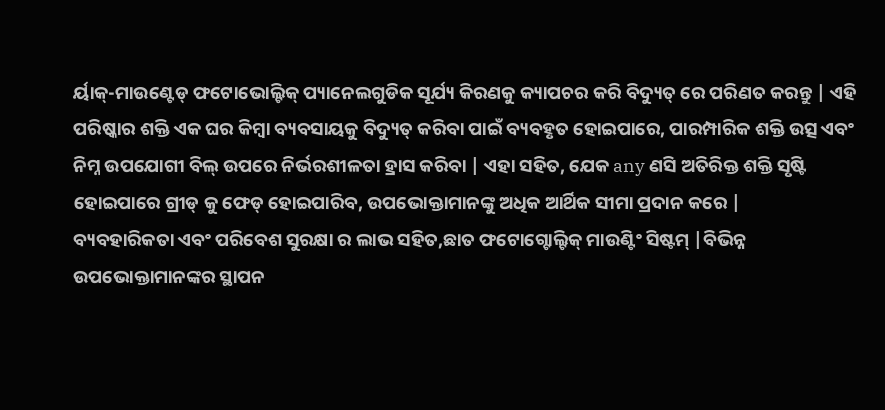ର୍ୟାକ୍-ମାଉଣ୍ଟେଡ୍ ଫଟୋଭୋଲ୍ଟିକ୍ ପ୍ୟାନେଲଗୁଡିକ ସୂର୍ଯ୍ୟ କିରଣକୁ କ୍ୟାପଚର କରି ବିଦ୍ୟୁତ୍ ରେ ପରିଣତ କରନ୍ତୁ | ଏହି ପରିଷ୍କାର ଶକ୍ତି ଏକ ଘର କିମ୍ବା ବ୍ୟବସାୟକୁ ବିଦ୍ୟୁତ୍ କରିବା ପାଇଁ ବ୍ୟବହୃତ ହୋଇପାରେ, ପାରମ୍ପାରିକ ଶକ୍ତି ଉତ୍ସ ଏବଂ ନିମ୍ନ ଉପଯୋଗୀ ବିଲ୍ ଉପରେ ନିର୍ଭରଶୀଳତା ହ୍ରାସ କରିବା | ଏହା ସହିତ, ଯେକ any ଣସି ଅତିରିକ୍ତ ଶକ୍ତି ସୃଷ୍ଟି ହୋଇପାରେ ଗ୍ରୀଡ୍ କୁ ଫେଡ୍ ହୋଇପାରିବ, ଉପଭୋକ୍ତାମାନଙ୍କୁ ଅଧିକ ଆର୍ଥିକ ସୀମା ପ୍ରଦାନ କରେ |
ବ୍ୟବହାରିକତା ଏବଂ ପରିବେଶ ସୁରକ୍ଷା ର ଲାଭ ସହିତ,ଛାତ ଫଟୋଗ୍ଟୋଲ୍ଟିକ୍ ମାଉଣ୍ଟିଂ ସିଷ୍ଟମ୍ |ବିଭିନ୍ନ ଉପଭୋକ୍ତାମାନଙ୍କର ସ୍ଥାପନ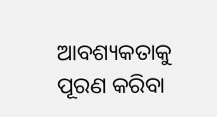ଆବଶ୍ୟକତାକୁ ପୂରଣ କରିବା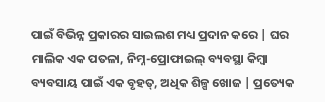ପାଇଁ ବିଭିନ୍ନ ପ୍ରକାରର ସାଇଲଶ ମଧ୍ୟ ପ୍ରଦାନ କରେ | ଘର ମାଲିକ ଏକ ପତଳା, ନିମ୍ନ-ପ୍ରୋଫାଇଲ୍ ବ୍ୟବସ୍ଥା କିମ୍ବା ବ୍ୟବସାୟ ପାଇଁ ଏକ ବୃହତ୍, ଅଧିକ ଶିଳ୍ପ ଖୋଜ | ପ୍ରତ୍ୟେକ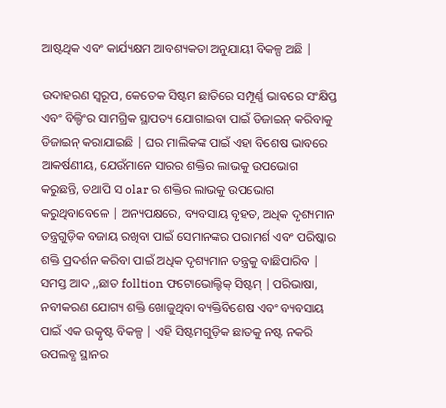ଆଷ୍ଟଥିକ ଏବଂ କାର୍ଯ୍ୟକ୍ଷମ ଆବଶ୍ୟକତା ଅନୁଯାୟୀ ବିକଳ୍ପ ଅଛି |

ଉଦାହରଣ ସ୍ୱରୂପ, କେତେକ ସିଷ୍ଟମ ଛାତିରେ ସମ୍ପୂର୍ଣ୍ଣ ଭାବରେ ସଂକ୍ଷିପ୍ତ ଏବଂ ବିଲ୍ଡିଂର ସାମଗ୍ରିକ ସ୍ଥାପତ୍ୟ ଯୋଗାଇବା ପାଇଁ ଡିଜାଇନ୍ କରିବାକୁ ଡିଜାଇନ୍ କରାଯାଇଛି | ଘର ମାଲିକଙ୍କ ପାଇଁ ଏହା ବିଶେଷ ଭାବରେ ଆକର୍ଷଣୀୟ, ଯେଉଁମାନେ ସାରର ଶକ୍ତିର ଲାଭକୁ ଉପଭୋଗ କରୁଛନ୍ତି, ତଥାପି ସ olar ର ଶକ୍ତିର ଲାଭକୁ ଉପଭୋଗ କରୁଥିବାବେଳେ | ଅନ୍ୟପକ୍ଷରେ, ବ୍ୟବସାୟ ବୃହତ, ଅଧିକ ଦୃଶ୍ୟମାନ ତନ୍ତ୍ରଗୁଡ଼ିକ ବଜାୟ ରଖିବା ପାଇଁ ସେମାନଙ୍କର ପରାମର୍ଶ ଏବଂ ପରିଷ୍କାର ଶକ୍ତି ପ୍ରଦର୍ଶନ କରିବା ପାଇଁ ଅଧିକ ଦୃଶ୍ୟମାନ ତନ୍ତ୍ରକୁ ବାଛିପାରିବ |
ସମସ୍ତ ଆଦ ,,ଛାତ folltion ଫଟୋଭୋଲ୍ଟିକ୍ ସିଷ୍ଟମ୍ |ପରିଭାଷା, ନବୀକରଣ ଯୋଗ୍ୟ ଶକ୍ତି ଖୋଜୁଥିବା ବ୍ୟକ୍ତିବିଶେଷ ଏବଂ ବ୍ୟବସାୟ ପାଇଁ ଏକ ଉତ୍କୃଷ୍ଟ ବିକଳ୍ପ | ଏହି ସିଷ୍ଟମଗୁଡ଼ିକ ଛାତକୁ ନଷ୍ଟ ନକରି ଉପଲବ୍ଧ ସ୍ଥାନର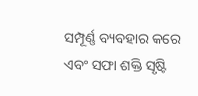ସମ୍ପୂର୍ଣ୍ଣ ବ୍ୟବହାର କରେ ଏବଂ ସଫା ଶକ୍ତି ସୃଷ୍ଟି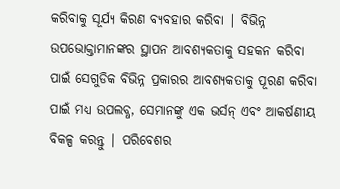କରିବାକୁ ସୂର୍ଯ୍ୟ କିରଣ ବ୍ୟବହାର କରିବା | ବିଭିନ୍ନ ଉପଭୋକ୍ତାମାନଙ୍କର ସ୍ଥାପନ ଆବଶ୍ୟକତାକୁ ସହକନ କରିବା ପାଇଁ ସେଗୁଡିକ ବିଭିନ୍ନ ପ୍ରକାରର ଆବଶ୍ୟକତାକୁ ପୂରଣ କରିବା ପାଇଁ ମଧ୍ୟ ଉପଲବ୍ଧ, ସେମାନଙ୍କୁ ଏକ ଭର୍ସନ୍ ଏବଂ ଆକର୍ଷଣୀୟ ବିକଳ୍ପ କରନ୍ତୁ | ପରିବେଶର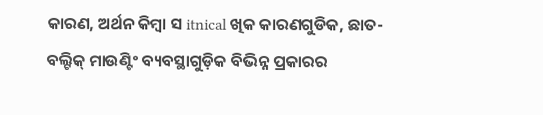କାରଣ, ଅର୍ଥନ କିମ୍ବା ସ itnical ଖିକ କାରଣଗୁଡିକ, ଛାତ-ବଲ୍ଟିକ୍ ମାଉଣ୍ଟିଂ ବ୍ୟବସ୍ଥାଗୁଡ଼ିକ ବିଭିନ୍ନ ପ୍ରକାରର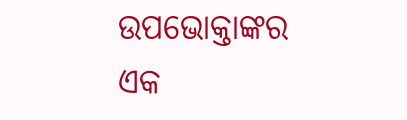ଉପଭୋକ୍ତାଙ୍କର ଏକ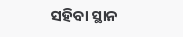ସହିବା ସ୍ଥାନ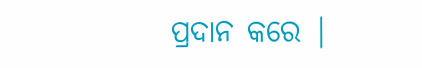ପ୍ରଦାନ କରେ |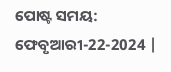ପୋଷ୍ଟ ସମୟ: ଫେବୃଆରୀ-22-2024 |